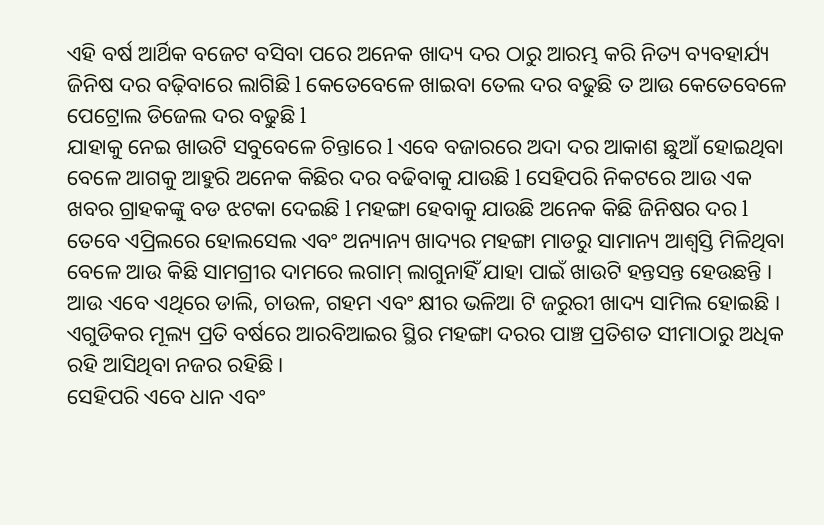ଏହି ବର୍ଷ ଆର୍ଥିକ ବଜେଟ ବସିବା ପରେ ଅନେକ ଖାଦ୍ୟ ଦର ଠାରୁ ଆରମ୍ଭ କରି ନିତ୍ୟ ବ୍ୟବହାର୍ଯ୍ୟ ଜିନିଷ ଦର ବଢ଼ିବାରେ ଲାଗିଛି l କେତେବେଳେ ଖାଇବା ତେଲ ଦର ବଢୁଛି ତ ଆଉ କେତେବେଳେ ପେଟ୍ରୋଲ ଡିଜେଲ ଦର ବଢୁଛି l
ଯାହାକୁ ନେଇ ଖାଉଟି ସବୁବେଳେ ଚିନ୍ତାରେ l ଏବେ ବଜାରରେ ଅଦା ଦର ଆକାଶ ଛୁଆଁ ହୋଇଥିବା ବେଳେ ଆଗକୁ ଆହୁରି ଅନେକ କିଛିର ଦର ବଢିବାକୁ ଯାଉଛି l ସେହିପରି ନିକଟରେ ଆଉ ଏକ ଖବର ଗ୍ରାହକଙ୍କୁ ବଡ ଝଟକା ଦେଇଛି l ମହଙ୍ଗା ହେବାକୁ ଯାଉଛି ଅନେକ କିଛି ଜିନିଷର ଦର l
ତେବେ ଏପ୍ରିଲରେ ହୋଲସେଲ ଏବଂ ଅନ୍ୟାନ୍ୟ ଖାଦ୍ୟର ମହଙ୍ଗା ମାଡରୁ ସାମାନ୍ୟ ଆଶ୍ୱସ୍ତି ମିଳିଥିବା ବେଳେ ଆଉ କିଛି ସାମଗ୍ରୀର ଦାମରେ ଲଗାମ୍ ଲାଗୁନାହିଁ ଯାହା ପାଇଁ ଖାଉଟି ହନ୍ତସନ୍ତ ହେଉଛନ୍ତି । ଆଉ ଏବେ ଏଥିରେ ଡାଲି, ଚାଉଳ, ଗହମ ଏବଂ କ୍ଷୀର ଭଳିଆ ଟି ଜରୁରୀ ଖାଦ୍ୟ ସାମିଲ ହୋଇଛି । ଏଗୁଡିକର ମୂଲ୍ୟ ପ୍ରତି ବର୍ଷରେ ଆରବିଆଇର ସ୍ଥିର ମହଙ୍ଗା ଦରର ପାଞ୍ଚ ପ୍ରତିଶତ ସୀମାଠାରୁ ଅଧିକ ରହି ଆସିଥିବା ନଜର ରହିଛି ।
ସେହିପରି ଏବେ ଧାନ ଏବଂ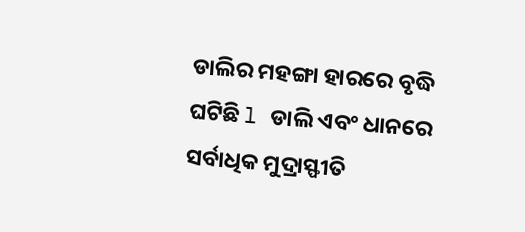ଡାଲିର ମହଙ୍ଗା ହାରରେ ବୃଦ୍ଧି ଘଟିଛି l ଡାଲି ଏବଂ ଧାନରେ ସର୍ବାଧିକ ମୁଦ୍ରାସ୍ଫୀତି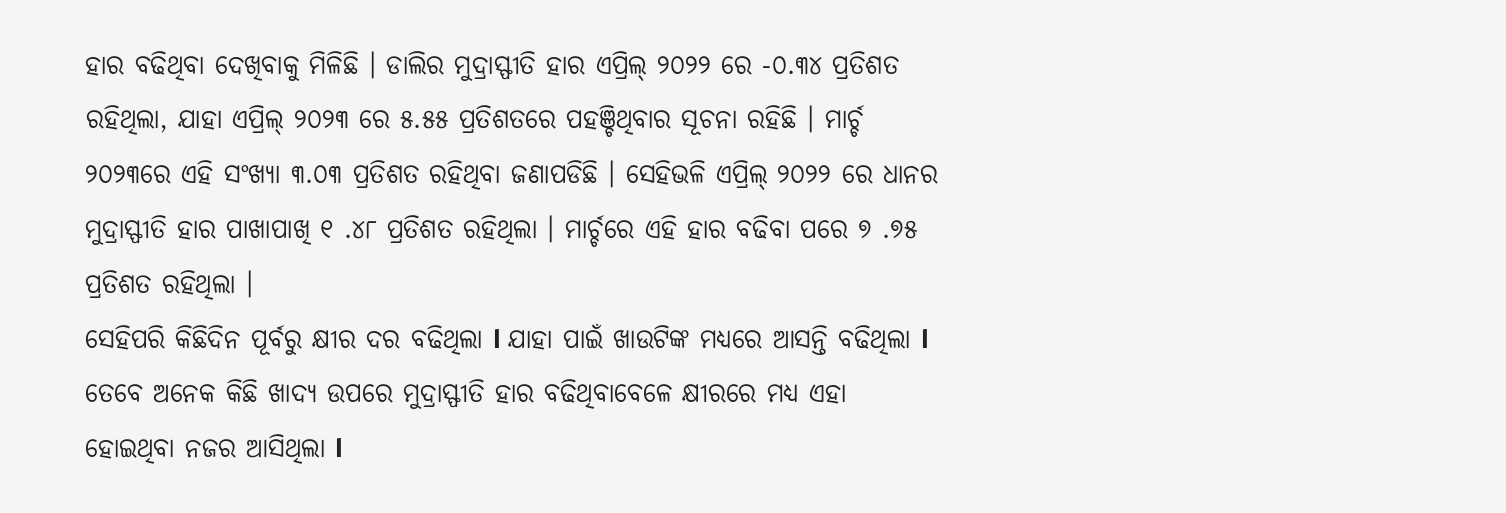ହାର ବଢିଥିବା ଦେଖିବାକୁ ମିଳିଛି । ଡାଲିର ମୁଦ୍ରାସ୍ଫୀତି ହାର ଏପ୍ରିଲ୍ ୨୦୨୨ ରେ -୦.୩୪ ପ୍ରତିଶତ ରହିଥିଲା, ଯାହା ଏପ୍ରିଲ୍ ୨୦୨୩ ରେ ୫.୫୫ ପ୍ରତିଶତରେ ପହଞ୍ଚିଥିବାର ସୂଚନା ରହିଛି । ମାର୍ଚ୍ଚ ୨୦୨୩ରେ ଏହି ସଂଖ୍ୟା ୩.୦୩ ପ୍ରତିଶତ ରହିଥିବା ଜଣାପଡିଛି । ସେହିଭଳି ଏପ୍ରିଲ୍ ୨୦୨୨ ରେ ଧାନର ମୁଦ୍ରାସ୍ଫୀତି ହାର ପାଖାପାଖି ୧ .୪୮ ପ୍ରତିଶତ ରହିଥିଲା । ମାର୍ଚ୍ଚରେ ଏହି ହାର ବଢିବା ପରେ ୭ .୭୫ ପ୍ରତିଶତ ରହିଥିଲା ।
ସେହିପରି କିଛିଦିନ ପୂର୍ବରୁ କ୍ଷୀର ଦର ବଢିଥିଲା l ଯାହା ପାଇଁ ଖାଉଟିଙ୍କ ମଧ୍ୟରେ ଆସନ୍ତି ବଢିଥିଲା l ତେବେ ଅନେକ କିଛି ଖାଦ୍ୟ ଉପରେ ମୁଦ୍ରାସ୍ଫୀତି ହାର ବଢିଥିବାବେଳେ କ୍ଷୀରରେ ମଧ୍ୟ ଏହା ହୋଇଥିବା ନଜର ଆସିଥିଲା l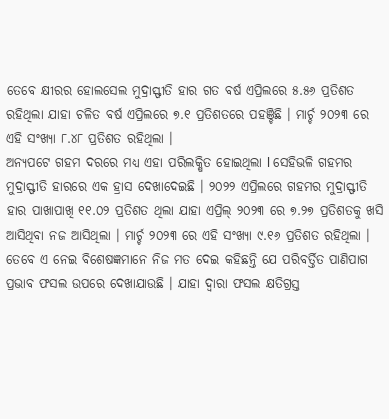ତେବେ କ୍ଷୀରର ହୋଲସେଲ ମୁଦ୍ରାସ୍ଫୀତି ହାର ଗତ ବର୍ଷ ଏପ୍ରିଲରେ ୫.୫୬ ପ୍ରତିଶତ ରହିଥିଲା ଯାହା ଚଳିତ ବର୍ଷ ଏପ୍ରିଲରେ ୭.୧ ପ୍ରତିଶତରେ ପହଞ୍ଚିଛି । ମାର୍ଚ୍ଚ ୨୦୨୩ ରେ ଏହି ସଂଖ୍ୟା ୮.୪୮ ପ୍ରତିଶତ ରହିଥିଲା ।
ଅନ୍ୟପଟେ ଗହମ ଦରରେ ମଧ୍ୟ ଏହା ପରିଲକ୍ଷିତ ହୋଇଥିଲା l ସେହିଭଳି ଗହମର ମୁଦ୍ରାସ୍ଫୀତି ହାରରେ ଏକ ହ୍ରାସ ଦେଖାଦେଇଛି । ୨୦୨୨ ଏପ୍ରିଲରେ ଗହମର ମୁଦ୍ରାସ୍ଫୀତି ହାର ପାଖାପାଖି ୧୧.୦୨ ପ୍ରତିଶତ ଥିଲା ଯାହା ଏପ୍ରିଲ୍ ୨୦୨୩ ରେ ୭.୨୭ ପ୍ରତିଶତକୁ ଖସି ଆସିଥିବା ନଜ ଆସିଥିଲା । ମାର୍ଚ୍ଚ ୨୦୨୩ ରେ ଏହି ସଂଖ୍ୟା ୯.୧୬ ପ୍ରତିଶତ ରହିଥିଲା । ତେବେ ଏ ନେଇ ବିଶେଷଜ୍ଞମାନେ ନିଜ ମତ ଦେଇ କହିଛନ୍ତି ଯେ ପରିବର୍ତ୍ତିତ ପାଣିପାଗ ପ୍ରଭାବ ଫସଲ ଉପରେ ଦେଖାଯାଉଛି । ଯାହା ଦ୍ୱାରା ଫସଲ କ୍ଷତିଗ୍ରସ୍ତ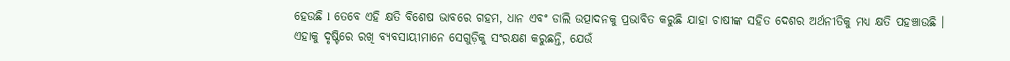ହେଉଛି l ତେବେ ଏହି କ୍ଷତି ବିଶେଷ ଭାବରେ ଗହମ, ଧାନ ଏବଂ ଡାଲି ଉତ୍ପାଦନକୁ ପ୍ରଭାବିତ କରୁଛି ଯାହା ଚାଷୀଙ୍କ ସହିତ ଦେଶର ଅର୍ଥନୀତିକୁ ମଧ୍ୟ କ୍ଷତି ପହଞ୍ଚାଉଛି । ଏହାକୁ ଦୃଷ୍ଟିରେ ରଖି ବ୍ୟବସାୟୀମାନେ ସେଗୁଡ଼ିକୁ ସଂରକ୍ଷଣ କରୁଛନ୍ତି, ଯେଉଁ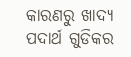କାରଣରୁ ଖାଦ୍ୟ ପଦାର୍ଥ ଗୁଡିକର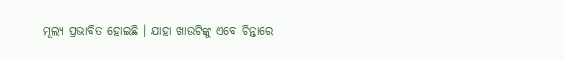ମୂଲ୍ୟ ପ୍ରଭାବିତ ହୋଇଛି । ଯାହା ଖାଉଟିଙ୍କୁ ଏବେ ଚିନ୍ତାରେ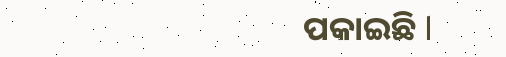ପକାଇଛି l